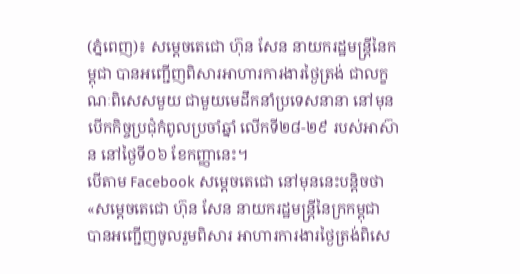(ភ្នំពេញ)៖ សម្ដេចតេជោ ហ៊ុន សែន នាយករដ្ឋមន្ដ្រីនៃកម្ពុជា បានអញ្ជើញពិសារអាហារការងារថ្ងៃត្រង់ ជាលក្ខណៈពិសេសមួយ ជាមួយមេដឹកនាំប្រទេសនានា នៅមុនបើកកិច្ចប្រជុំកំពូលប្រចាំឆ្នាំ លើកទី២៨-២៩ របស់អាស៊ាន នៅថ្ងៃទី០៦ ខែកញ្ញានេះ។
បើតាម Facebook សម្តេចតេជោ នៅមុននេះបន្ដិចថា «សម្ដេចតេជោ ហ៊ុន សែន នាយករដ្ឋមន្រ្តីនៃក្រកម្ពុជា បានអញ្ជើញចូលរួមពិសារ អាហារការងារថ្ងៃត្រង់ពិសេ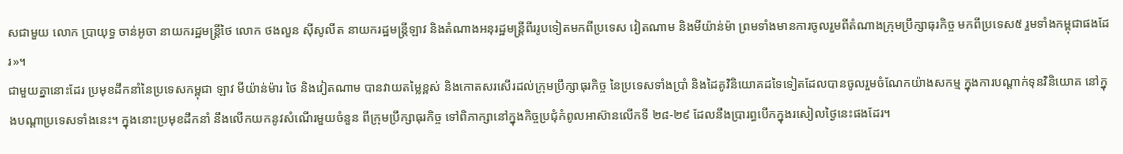សជាមួយ លោក ប្រាយុទ្ធ ចាន់អូចា នាយករដ្ឋមន្រ្តីថៃ លោក ថងលួន ស៊ីសូលីត នាយករដ្ឋមន្រ្តីឡាវ និងតំណាងអនុរដ្ឋមន្រ្តីពីររូបទៀតមកពីប្រទេស វៀតណាម និងមីយ៉ាន់ម៉ា ព្រមទាំងមានការចូលរួមពីតំណាងក្រុមប្រឹក្សាធុរកិច្ច មកពីប្រទេស៥ រួមទាំងកម្ពុជាផងដែរ»។
ជាមួយគ្នានោះដែរ ប្រមុខដឹកនាំនៃប្រទេសកម្ពុជា ឡាវ មីយ៉ាន់ម៉ារ ថៃ និងវៀតណាម បានវាយតម្លៃខ្ពស់ និងកោតសរសើរដល់ក្រុមប្រឹក្សាធុរកិច្ច នៃប្រទេសទាំងប្រាំ និងដៃគូវិនិយោគដទៃទៀតដែលបានចូលរួមចំណែកយ៉ាងសកម្ម ក្នុងការបណ្តាក់ទុនវិនិយោគ នៅក្នុងបណ្តាប្រទេសទាំងនេះ។ ក្នុងនោះប្រមុខដឹកនាំ នឹងលើកយកនូវសំណើរមួយចំនួន ពីក្រុមប្រឹក្សាធុរកិច្ច ទៅពិភាក្សានៅក្នុងកិច្ចប្រជុំកំពូលអាស៊ានលើកទី ២៨-២៩ ដែលនឹងប្រារព្ធបើកក្នុងរសៀលថ្ងៃនេះផងដែរ។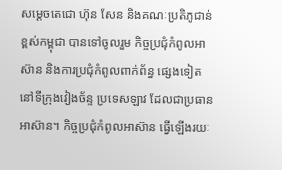សម្តេចតេជោ ហ៊ុន សែន និងគណៈប្រតិភូជាន់ខ្ពស់កម្ពុជា បានទៅចូលរួម កិច្ចប្រជុំកំពូលអាស៊ាន និងការប្រជុំកំពូលពាក់ព័ន្ធ ផ្សេងទៀតនៅទីក្រុងវៀងច័ន្ទ ប្រទេសឡាវ ដែលជាប្រធានអាស៊ាន។ កិច្ចប្រជុំកំពូលអាស៊ាន ធ្វើឡើងរយៈ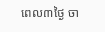ពេល៣ថ្ងៃ ចា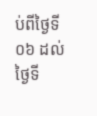ប់ពីថ្ងៃទី០៦ ដល់ថ្ងៃទី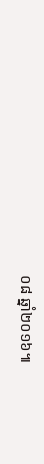០៨ ឆ្នាំ២០១៦៕